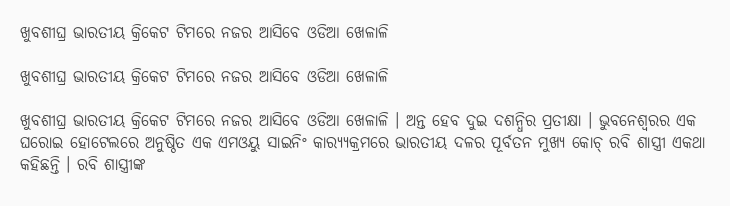ଖୁବଶୀଘ୍ର ଭାରତୀୟ କ୍ରିକେଟ ଟିମରେ ନଜର ଆସିବେ ଓଡିଆ ଖେଳାଳି

ଖୁବଶୀଘ୍ର ଭାରତୀୟ କ୍ରିକେଟ ଟିମରେ ନଜର ଆସିବେ ଓଡିଆ ଖେଳାଳି

ଖୁବଶୀଘ୍ର ଭାରତୀୟ କ୍ରିକେଟ ଟିମରେ ନଜର ଆସିବେ ଓଡିଆ ଖେଳାଳି । ଅନ୍ତ ହେବ ଦୁଇ ଦଶନ୍ଧିର ପ୍ରତୀକ୍ଷା । ଭୁବନେଶ୍ୱରର ଏକ ଘରୋଇ ହୋଟେଲରେ ଅନୁଷ୍ଠିତ ଏକ ଏମଓୟୁ ସାଇନିଂ କାର‌୍ୟ୍ୟକ୍ରମରେ ଭାରତୀୟ ଦଳର ପୂର୍ବତନ ମୁଖ୍ୟ କୋଚ୍ ରବି ଶାସ୍ତ୍ରୀ ଏକଥା କହିଛନ୍ତି । ରବି ଶାସ୍ତ୍ରୀଙ୍କ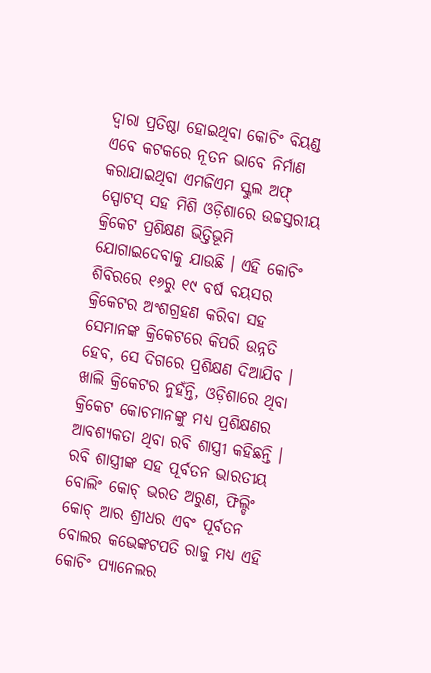ଦ୍ୱାରା ପ୍ରତିଷ୍ଠା ହୋଇଥିବା କୋଚିଂ ବିୟଣ୍ଡ ଏବେ କଟକରେ ନୂତନ ଭାବେ ନିର୍ମାଣ କରାଯାଇଥିବା ଏମଜିଏମ ସ୍କୁଲ ଅଫ୍ ସ୍ପୋଟସ୍ ସହ ମିଶି ଓଡ଼ିଶାରେ ଉଚ୍ଚସ୍ତରୀୟ କ୍ରିକେଟ ପ୍ରଶିକ୍ଷଣ ଭିତ୍ତିଭୂମି ଯୋଗାଇଦେବାକୁ ଯାଉଛି । ଏହି କୋଚିଂ ଶିବିରରେ ୧୬ରୁ ୧୯ ବର୍ଷ ବୟସର କ୍ରିକେଟର ଅଂଶଗ୍ରହଣ କରିବା ସହ ସେମାନଙ୍କ କ୍ରିକେଟରେ କିପରି ଉନ୍ନତି ହେବ, ସେ ଦିଗରେ ପ୍ରଶିକ୍ଷଣ ଦିଆଯିବ । ଖାଲି କ୍ରିକେଟର ନୁହଁନ୍ତି, ଓଡ଼ିଶାରେ ଥିବା କ୍ରିକେଟ କୋଚମାନଙ୍କୁ ମଧ୍ୟ ପ୍ରଶିକ୍ଷଣର ଆବଶ୍ୟକତା ଥିବା ରବି ଶାସ୍ତ୍ରୀ କହିଛନ୍ତି । ରବି ଶାସ୍ତ୍ରୀଙ୍କ ସହ ପୂର୍ବତନ ଭାରତୀୟ ବୋଲିଂ କୋଚ୍ ଭରତ ଅରୁଣ, ଫିଲ୍ଡିଂ କୋଚ୍ ଆର ଶ୍ରୀଧର ଏବଂ ପୂର୍ବତନ ବୋଲର କଭେଙ୍କଟପତି ରାଜୁ ମଧ୍ୟ ଏହି କୋଚିଂ ପ୍ୟାନେଲର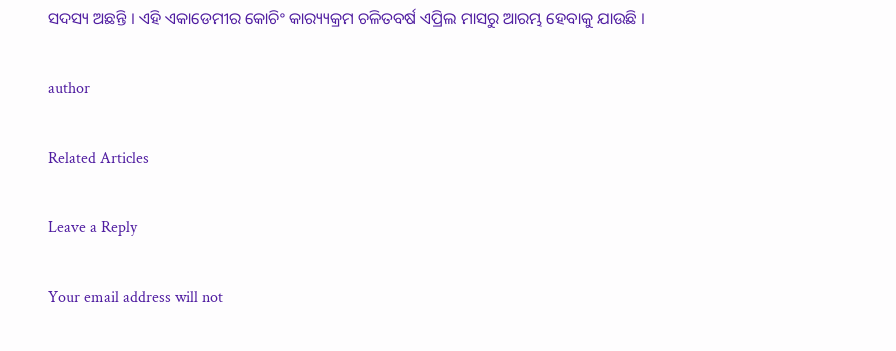ସଦସ୍ୟ ଅଛନ୍ତି । ଏହି ଏକାଡେମୀର କୋଚିଂ କାର‌୍ୟ୍ୟକ୍ରମ ଚଳିତବର୍ଷ ଏପ୍ରିଲ ମାସରୁ ଆରମ୍ଭ ହେବାକୁ ଯାଉଛି ।

author

Related Articles

Leave a Reply

Your email address will not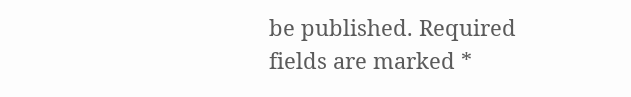be published. Required fields are marked *